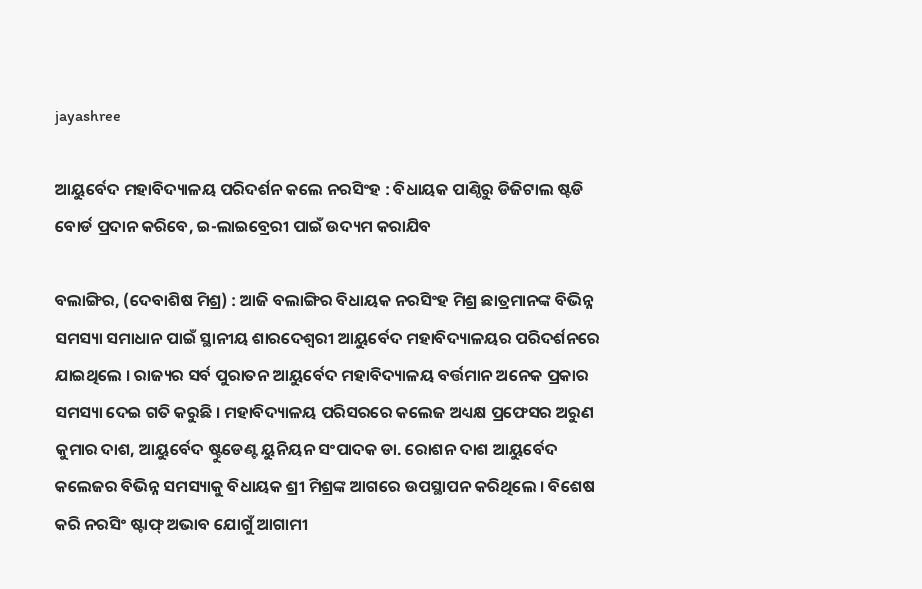jayashree

ଆୟୁର୍ବେଦ ମହାବିଦ୍ୟାଳୟ ପରିଦର୍ଶନ କଲେ ନରସିଂହ : ବିଧାୟକ ପାଣ୍ଠିରୁ ଡିଜିଟାଲ ଷ୍ଟଡି ବୋର୍ଡ ପ୍ରଦାନ କରିବେ, ଇ-ଲାଇବ୍ରେରୀ ପାଇଁ ଉଦ୍ୟମ କରାଯିବ

ବଲାଙ୍ଗିର, (ଦେବାଶିଷ ମିଶ୍ର) : ଆଜି ବଲାଙ୍ଗିର ବିଧାୟକ ନରସିଂହ ମିଶ୍ର ଛାତ୍ରମାନଙ୍କ ବିଭିନ୍ନ ସମସ୍ୟା ସମାଧାନ ପାଇଁ ସ୍ଥାନୀୟ ଶାରଦେଶ୍ୱରୀ ଆୟୁର୍ବେଦ ମହାବିଦ୍ୟାଳୟର ପରିଦର୍ଶନରେ ଯାଇଥିଲେ । ରାଜ୍ୟର ସର୍ବ ପୁରାତନ ଆୟୁର୍ବେଦ ମହାବିଦ୍ୟାଳୟ ବର୍ତ୍ତମାନ ଅନେକ ପ୍ରକାର ସମସ୍ୟା ଦେଇ ଗତି କରୁଛି । ମହାବିଦ୍ୟାଳୟ ପରିସରରେ କଲେଜ ଅଧ୍ୟକ୍ଷ ପ୍ରଫେସର ଅରୁଣ କୁମାର ଦାଶ, ଆୟୁର୍ବେଦ ଷ୍ଟୁଡେଣ୍ଟ ୟୁନିୟନ ସଂପାଦକ ଡା. ରୋଶନ ଦାଶ ଆୟୁର୍ବେଦ କଲେଜର ବିଭିନ୍ନ ସମସ୍ୟାକୁ ବିଧାୟକ ଶ୍ରୀ ମିଶ୍ରଙ୍କ ଆଗରେ ଉପସ୍ଥାପନ କରିଥିଲେ । ବିଶେଷ କରି ନରସିଂ ଷ୍ଟାଫ୍‌ ଅଭାବ ଯୋଗୁଁ ଆଗାମୀ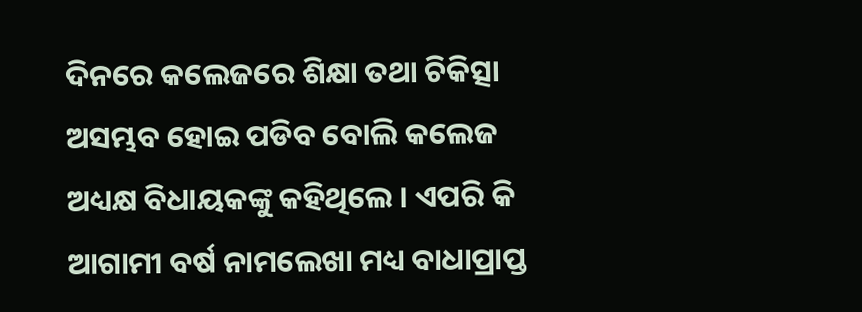ଦିନରେ କଲେଜରେ ଶିକ୍ଷା ତଥା ଚିକିତ୍ସା ଅସମ୍ଭବ ହୋଇ ପଡିବ ବୋଲି କଲେଜ ଅଧ୍ୟକ୍ଷ ବିଧାୟକଙ୍କୁ କହିଥିଲେ । ଏପରି କି ଆଗାମୀ ବର୍ଷ ନାମଲେଖା ମଧ୍ୟ ବାଧାପ୍ରାପ୍ତ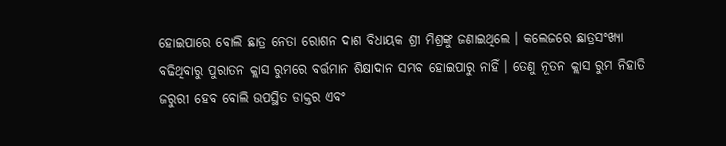ହୋଇପାରେ ବୋଲି ଛାତ୍ର ନେତା ରୋଶନ ଦାଶ ବିଧାୟକ ଶ୍ରୀ ମିଶ୍ରଙ୍କୁ ଜଣାଇଥିଲେ । କଲେଜରେ ଛାତ୍ରସଂଖ୍ୟା ବଢିଥିବାରୁ ପୁରାତନ କ୍ଲାସ ରୁମରେ ବର୍ତ୍ତମାନ ଶିକ୍ଷାଦାନ ସମ୍ଭବ ହୋଇପାରୁ ନାହିଁ । ତେଣୁ ନୂତନ କ୍ଲାସ ରୁମ ନିହାତି ଜରୁରୀ ହେବ ବୋଲି ଉପସ୍ଥିତ ଡାକ୍ତର ଏବଂ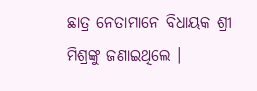ଛାତ୍ର ନେତାମାନେ ବିଧାୟକ ଶ୍ରୀ ମିଶ୍ରଙ୍କୁ ଜଣାଇଥିଲେ ।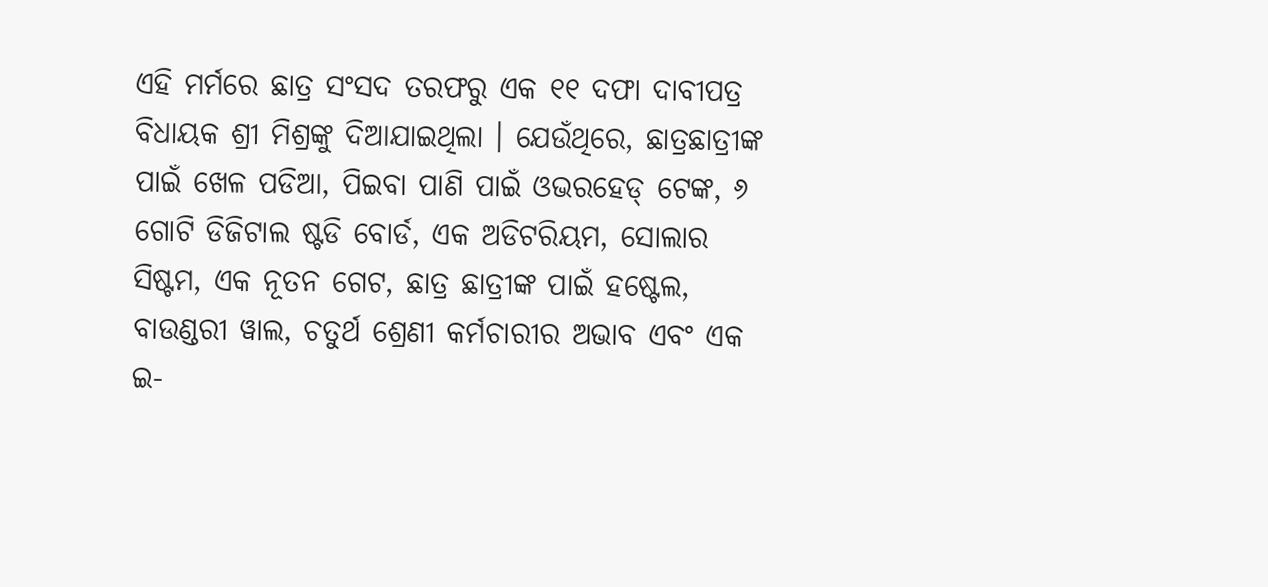ଏହି ମର୍ମରେ ଛାତ୍ର ସଂସଦ ତରଫରୁ ଏକ ୧୧ ଦଫା ଦାବୀପତ୍ର ବିଧାୟକ ଶ୍ରୀ ମିଶ୍ରଙ୍କୁ ଦିଆଯାଇଥିଲା । ଯେଉଁଥିରେ, ଛାତ୍ରଛାତ୍ରୀଙ୍କ ପାଇଁ ଖେଳ ପଡିଆ, ପିଇବା ପାଣି ପାଇଁ ଓଭରହେଡ୍‌ ଟେଙ୍କ, ୬ ଗୋଟି ଡିଜିଟାଲ ଷ୍ଟଡି ବୋର୍ଡ, ଏକ ଅଡିଟରିୟମ, ସୋଲାର ସିଷ୍ଟମ, ଏକ ନୂତନ ଗେଟ, ଛାତ୍ର ଛାତ୍ରୀଙ୍କ ପାଇଁ ହଷ୍ଟେଲ, ବାଉଣ୍ଡରୀ ୱାଲ, ଚତୁର୍ଥ ଶ୍ରେଣୀ କର୍ମଚାରୀର ଅଭାବ ଏବଂ ଏକ ଇ-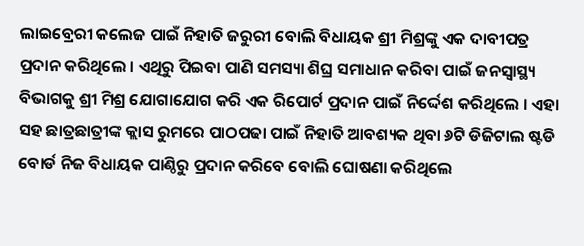ଲାଇବ୍ରେରୀ କଲେଜ ପାଇଁ ନିହାତି ଜରୁରୀ ବୋଲି ବିଧାୟକ ଶ୍ରୀ ମିଶ୍ରଙ୍କୁ ଏକ ଦାବୀପତ୍ର ପ୍ରଦାନ କରିଥିଲେ । ଏଥିରୁ ପିଇବା ପାଣି ସମସ୍ୟା ଶିଘ୍ର ସମାଧାନ କରିବା ପାଇଁ ଜନସ୍ୱାସ୍ଥ୍ୟ ବିଭାଗକୁ ଶ୍ରୀ ମିଶ୍ର ଯୋଗାଯୋଗ କରି ଏକ ରିପୋର୍ଟ ପ୍ରଦାନ ପାଇଁ ନିର୍ଦ୍ଦେଶ କରିଥିଲେ । ଏହା ସହ ଛାତ୍ରଛାତ୍ରୀଙ୍କ କ୍ଲାସ ରୁମରେ ପାଠପଢା ପାଇଁ ନିହାତି ଆବଶ୍ୟକ ଥିବା ୬ଟି ଡିଜିଟାଲ ଷ୍ଟଡି ବୋର୍ଡ ନିଜ ବିଧାୟକ ପାଣ୍ଠିରୁ ପ୍ରଦାନ କରିବେ ବୋଲି ଘୋଷଣା କରିଥିଲେ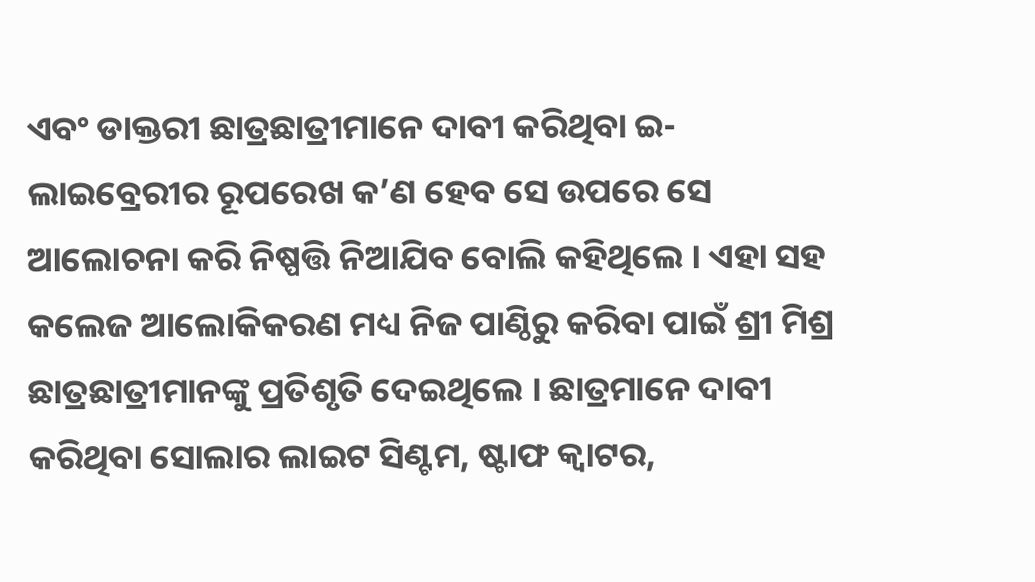ଏବଂ ଡାକ୍ତରୀ ଛାତ୍ରଛାତ୍ରୀମାନେ ଦାବୀ କରିଥିବା ଇ-ଲାଇବ୍ରେରୀର ରୂପରେଖ କ’ଣ ହେବ ସେ ଉପରେ ସେ ଆଲୋଚନା କରି ନିଷ୍ପତ୍ତି ନିଆଯିବ ବୋଲି କହିଥିଲେ । ଏହା ସହ କଲେଜ ଆଲୋକିକରଣ ମଧ୍ୟ ନିଜ ପାଣ୍ଠିରୁ କରିବା ପାଇଁ ଶ୍ରୀ ମିଶ୍ର ଛାତ୍ରଛାତ୍ରୀମାନଙ୍କୁ ପ୍ରତିଶୃତି ଦେଇଥିଲେ । ଛାତ୍ରମାନେ ଦାବୀ କରିଥିବା ସୋଲାର ଲାଇଟ ସିଣ୍ଟମ, ଷ୍ଟାଫ କ୍ୱାଟର,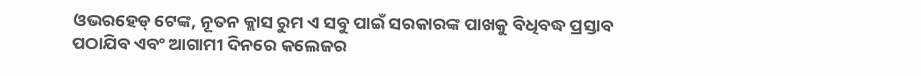ଓଭରହେଡ୍‌ ଟେଙ୍କ, ନୂତନ କ୍ଲାସ ରୁମ ଏ ସବୁ ପାଇଁ ସରକାରଙ୍କ ପାଖକୁ ବିଧିବଦ୍ଧ ପ୍ରସ୍ତାବ ପଠାଯିବ ଏବଂ ଆଗାମୀ ଦିନରେ କଲେଜର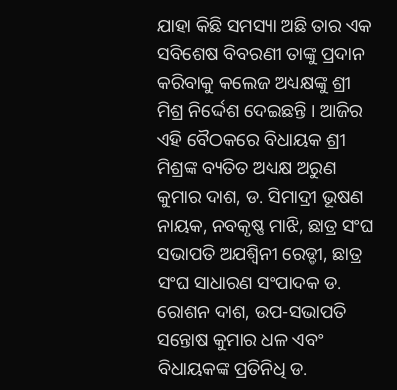ଯାହା କିଛି ସମସ୍ୟା ଅଛି ତାର ଏକ ସବିଶେଷ ବିବରଣୀ ତାଙ୍କୁ ପ୍ରଦାନ କରିବାକୁ କଲେଜ ଅଧ୍ୟକ୍ଷଙ୍କୁ ଶ୍ରୀ ମିଶ୍ର ନିର୍ଦ୍ଦେଶ ଦେଇଛନ୍ତି । ଆଜିର ଏହି ବୈଠକରେ ବିଧାୟକ ଶ୍ରୀ ମିଶ୍ରଙ୍କ ବ୍ୟତିତ ଅଧ୍ୟକ୍ଷ ଅରୁଣ କୁମାର ଦାଶ, ଡ. ସିମାଦ୍ରୀ ଭୂଷଣ ନାୟକ, ନବକୃଷ୍ଣ ମାଝି, ଛାତ୍ର ସଂଘ ସଭାପତି ଅଯଶ୍ୱିନୀ ରେଡ୍ଡୀ, ଛାତ୍ର ସଂଘ ସାଧାରଣ ସଂପାଦକ ଡ. ରୋଶନ ଦାଶ, ଉପ-ସଭାପତି ସନ୍ତୋଷ କୁମାର ଧଳ ଏବଂ ବିଧାୟକଙ୍କ ପ୍ରତିନିଧି ଡ.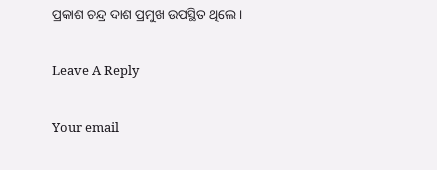ପ୍ରକାଶ ଚନ୍ଦ୍ର ଦାଶ ପ୍ରମୁଖ ଉପସ୍ଥିତ ଥିଲେ ।

Leave A Reply

Your email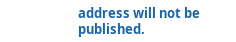address will not be published.